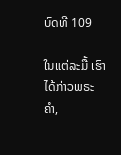ບົດທີ 109

ໃນແຕ່ລະມື້ ເຮົາໄດ້ກ່າວພຣະຄຳ,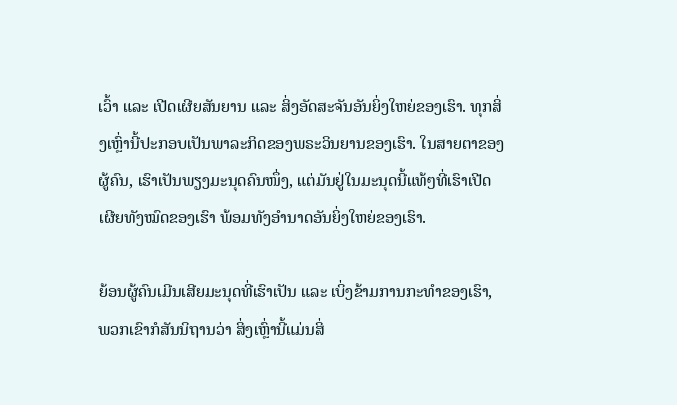ເວົ້າ ແລະ ເປີດເຜີຍສັນຍານ ແລະ ສິ່ງອັດສະຈັນອັນຍິ່ງໃຫຍ່ຂອງເຮົາ. ທຸກສິ່ງເຫຼົ່ານີ້ປະກອບເປັນພາລະກິດຂອງພຣະວິນຍານຂອງເຮົາ. ໃນສາຍຕາຂອງຜູ້ຄົນ, ເຮົາເປັນພຽງມະນຸດຄົນໜຶ່ງ, ແຕ່ມັນຢູ່ໃນມະນຸດນີ້ແທ້ໆທີ່ເຮົາເປີດເຜີຍທັງໝົດຂອງເຮົາ ພ້ອມທັງອຳນາດອັນຍິ່ງໃຫຍ່ຂອງເຮົາ.

ຍ້ອນຜູ້ຄົນເມີນເສີຍມະນຸດທີ່ເຮົາເປັນ ແລະ ເບິ່ງຂ້າມການກະທຳຂອງເຮົາ, ພວກເຂົາກໍສັນນິຖານວ່າ ສິ່ງເຫຼົ່ານີ້ແມ່ນສິ່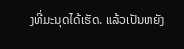ງທີ່ມະນຸດໄດ້ເຮັດ. ແລ້ວເປັນຫຍັງ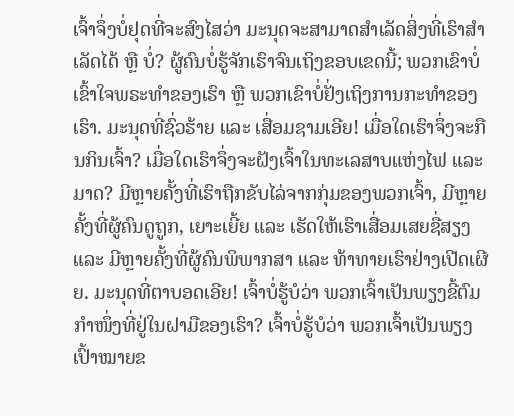ເຈົ້າຈຶ່ງບໍ່ຢຸດທີ່ຈະສົງໄສວ່າ ມະນຸດຈະສາມາດສຳເລັດສິ່ງທີ່ເຮົາສຳເລັດໄດ້ ຫຼື ບໍ່? ຜູ້ຄົນບໍ່ຮູ້ຈັກເຮົາຈົນເຖິງຂອບເຂດນີ້; ພວກເຂົາບໍ່ເຂົ້າໃຈພຣະທຳຂອງເຮົາ ຫຼື ພວກເຂົາບໍ່ຢັ່ງເຖິງການກະທຳຂອງເຮົາ. ມະນຸດທີ່ຊົ່ວຮ້າຍ ແລະ ເສື່ອມຊາມເອີຍ! ເມື່ອໃດເຮົາຈຶ່ງຈະກືນກິນເຈົ້າ? ເມື່ອໃດເຮົາຈຶ່ງຈະຝັງເຈົ້າໃນທະເລສາບແຫ່ງໄຟ ແລະ ມາດ? ມີຫຼາຍຄັ້ງທີ່ເຮົາຖືກຂັບໄລ່ຈາກກຸ່ມຂອງພວກເຈົ້າ, ມີຫຼາຍຄັ້ງທີ່ຜູ້ຄົນດູຖູກ, ເຍາະເຍີ້ຍ ແລະ ເຮັດໃຫ້ເຮົາເສື່ອມເສຍຊື່ສຽງ ແລະ ມີຫຼາຍຄັ້ງທີ່ຜູ້ຄົນພິພາກສາ ແລະ ທ້າທາຍເຮົາຢ່າງເປີດເຜີຍ. ມະນຸດທີ່ຕາບອດເອີຍ! ເຈົ້າບໍ່ຮູ້ບໍວ່າ ພວກເຈົ້າເປັນພຽງຂີ້ຕົມກຳໜຶ່ງທີ່ຢູ່ໃນຝາມືຂອງເຮົາ? ເຈົ້າບໍ່ຮູ້ບໍວ່າ ພວກເຈົ້າເປັນພຽງເປົ້າໝາຍຂ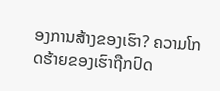ອງການສ້າງຂອງເຮົາ? ຄວາມໂກດຮ້າຍຂອງເຮົາຖືກປົດ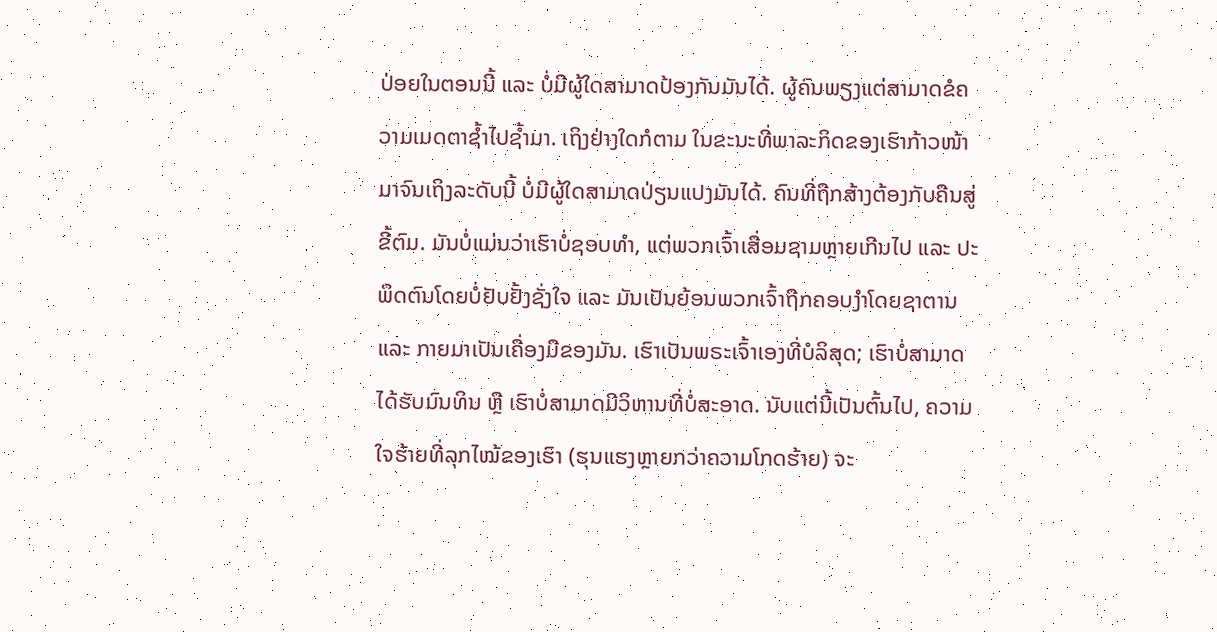ປ່ອຍໃນຕອນນີ້ ແລະ ບໍ່ມີຜູ້ໃດສາມາດປ້ອງກັນມັນໄດ້. ຜູ້ຄົນພຽງແຕ່ສາມາດຂໍຄວາມເມດຕາຊໍ້າໄປຊໍ້າມາ. ເຖິງຢ່າງໃດກໍຕາມ ໃນຂະນະທີ່ພາລະກິດຂອງເຮົາກ້າວໜ້າມາຈົນເຖິງລະດັບນີ້ ບໍ່ມີຜູ້ໃດສາມາດປ່ຽນແປງມັນໄດ້. ຄົນທີ່ຖືກສ້າງຕ້ອງກັບຄືນສູ່ຂີ້ຕົມ. ມັນບໍ່ແມ່ນວ່າເຮົາບໍ່ຊອບທຳ, ແຕ່ພວກເຈົ້າເສື່ອມຊາມຫຼາຍເກີນໄປ ແລະ ປະພຶດຕົນໂດຍບໍ່ຢັບຢັ້ງຊັ່ງໃຈ ແລະ ມັນເປັນຍ້ອນພວກເຈົ້າຖືກຄອບງຳໂດຍຊາຕານ ແລະ ກາຍມາເປັນເຄື່ອງມືຂອງມັນ. ເຮົາເປັນພຣະເຈົ້າເອງທີ່ບໍລິສຸດ; ເຮົາບໍ່ສາມາດໄດ້ຮັບມົນທິນ ຫຼື ເຮົາບໍ່ສາມາດມີວິຫານທີ່ບໍ່ສະອາດ. ນັບແຕ່ນີ້ເປັນຕົ້ນໄປ, ຄວາມໃຈຮ້າຍທີ່ລຸກໄໝ້ຂອງເຮົາ (ຮຸນແຮງຫຼາຍກວ່າຄວາມໂກດຮ້າຍ) ຈະ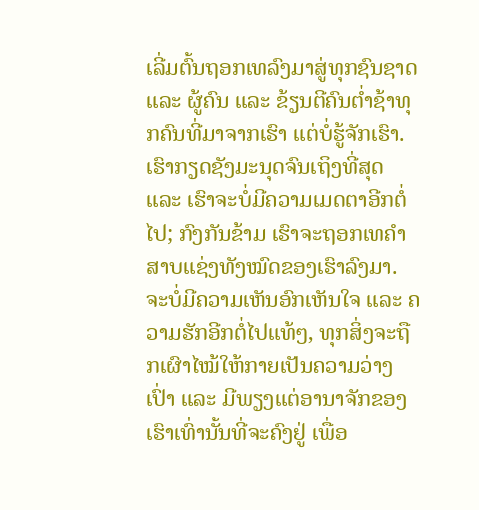ເລີ່ມຕົ້ນຖອກເທລົງມາສູ່ທຸກຊົນຊາດ ແລະ ຜູ້ຄົນ ແລະ ຂ້ຽນຕີຄົນຕໍ່າຊ້າທຸກຄົນທີ່ມາຈາກເຮົາ ແຕ່ບໍ່ຮູ້ຈັກເຮົາ. ເຮົາກຽດຊັງມະນຸດຈົນເຖິງທີ່ສຸດ ແລະ ເຮົາຈະບໍ່ມີຄວາມເມດຕາອີກຕໍ່ໄປ; ກົງກັນຂ້າມ ເຮົາຈະຖອກເທຄຳສາບແຊ່ງທັງໝົດຂອງເຮົາລົງມາ. ຈະບໍ່ມີຄວາມເຫັນອົກເຫັນໃຈ ແລະ ຄວາມຮັກອີກຕໍ່ໄປແທ້ໆ, ທຸກສິ່ງຈະຖືກເຜົາໄໝ້ໃຫ້ກາຍເປັນຄວາມວ່າງເປົ່າ ແລະ ມີພຽງແຕ່ອານາຈັກຂອງເຮົາເທົ່ານັ້ນທີ່ຈະຄົງຢູ່ ເພື່ອ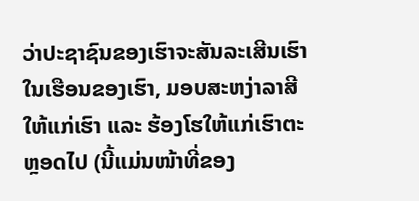ວ່າປະຊາຊົນຂອງເຮົາຈະສັນລະເສີນເຮົາໃນເຮືອນຂອງເຮົາ, ມອບສະຫງ່າລາສີໃຫ້ແກ່ເຮົາ ແລະ ຮ້ອງໂຮໃຫ້ແກ່ເຮົາຕະຫຼອດໄປ (ນີ້ແມ່ນໜ້າທີ່ຂອງ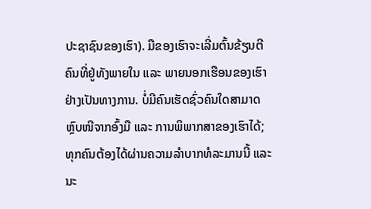ປະຊາຊົນຂອງເຮົາ). ມືຂອງເຮົາຈະເລີ່ມຕົ້ນຂ້ຽນຕີຄົນທີ່ຢູ່ທັງພາຍໃນ ແລະ ພາຍນອກເຮືອນຂອງເຮົາຢ່າງເປັນທາງການ. ບໍ່ມີຄົນເຮັດຊົ່ວຄົນໃດສາມາດຫຼົບໜີຈາກອົ້ງມື ແລະ ການພິພາກສາຂອງເຮົາໄດ້; ທຸກຄົນຕ້ອງໄດ້ຜ່ານຄວາມລຳບາກທໍລະມານນີ້ ແລະ ນະ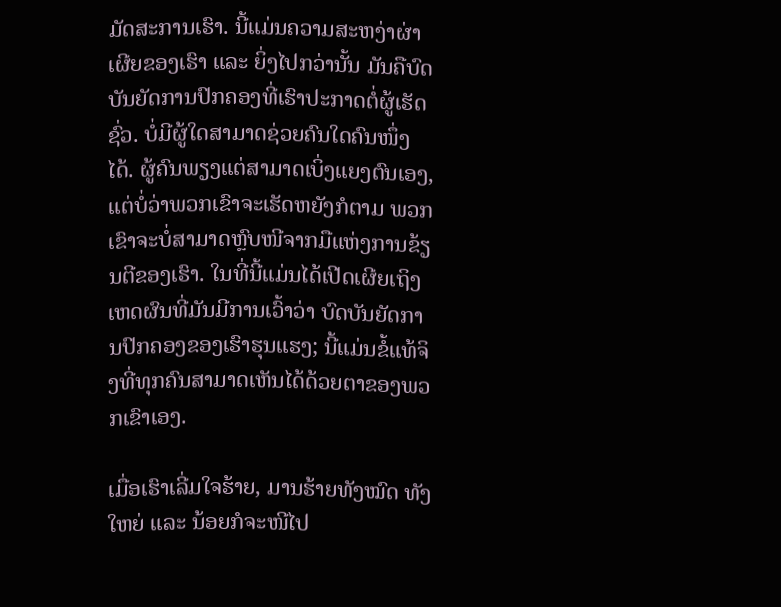ມັດສະການເຮົາ. ນີ້ແມ່ນຄວາມສະຫງ່າຜ່າເຜີຍຂອງເຮົາ ແລະ ຍິ່ງໄປກວ່ານັ້ນ ມັນຄືບົດບັນຍັດການປົກຄອງທີ່ເຮົາປະກາດຕໍ່ຜູ້ເຮັດຊົ່ວ. ບໍ່ມີຜູ້ໃດສາມາດຊ່ວຍຄົນໃດຄົນໜຶ່ງໄດ້. ຜູ້ຄົນພຽງແຕ່ສາມາດເບິ່ງແຍງຕົນເອງ, ແຕ່ບໍ່ວ່າພວກເຂົາຈະເຮັດຫຍັງກໍຕາມ ພວກເຂົາຈະບໍ່ສາມາດຫຼົບໜີຈາກມືແຫ່ງການຂ້ຽນຕີຂອງເຮົາ. ໃນທີ່ນີ້ແມ່ນໄດ້ເປີດເຜີຍເຖິງເຫດຜົນທີ່ມັນມີການເວົ້າວ່າ ບົດບັນຍັດການປົກຄອງຂອງເຮົາຮຸນແຮງ; ນີ້ແມ່ນຂໍ້ແທ້ຈິງທີ່ທຸກຄົນສາມາດເຫັນໄດ້ດ້ວຍຕາຂອງພວກເຂົາເອງ.

ເມື່ອເຮົາເລີ່ມໃຈຮ້າຍ, ມານຮ້າຍທັງໝົດ ທັງໃຫຍ່ ແລະ ນ້ອຍກໍຈະໜີໄປ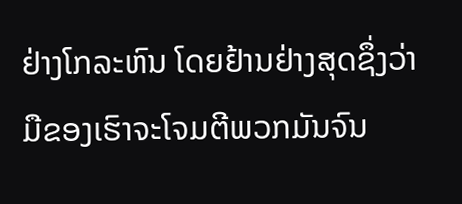ຢ່າງໂກລະຫົນ ໂດຍຢ້ານຢ່າງສຸດຊຶ່ງວ່າ ມືຂອງເຮົາຈະໂຈມຕີພວກມັນຈົນ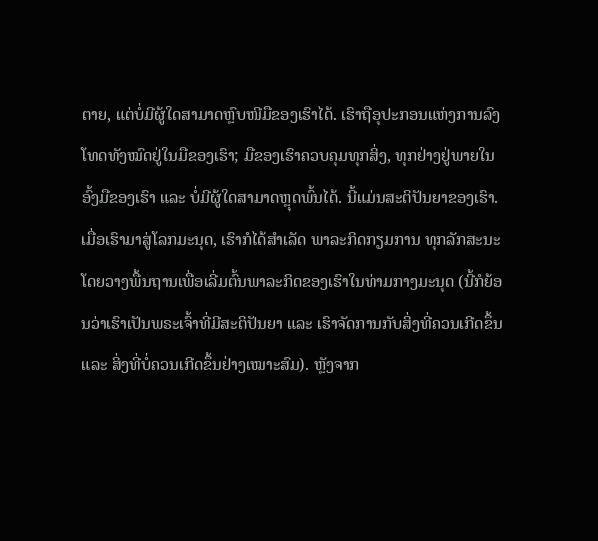ຕາຍ, ແຕ່ບໍ່ມີຜູ້ໃດສາມາດຫຼົບໜີມືຂອງເຮົາໄດ້. ເຮົາຖືອຸປະກອນແຫ່ງການລົງໂທດທັງໝົດຢູ່ໃນມືຂອງເຮົາ; ມືຂອງເຮົາຄວບຄຸມທຸກສິ່ງ, ທຸກຢ່າງຢູ່ພາຍໃນອົ້ງມືຂອງເຮົາ ແລະ ບໍ່ມີຜູ້ໃດສາມາດຫຼຸດພົ້ນໄດ້. ນີ້ແມ່ນສະຕິປັນຍາຂອງເຮົາ. ເມື່ອເຮົາມາສູ່ໂລກມະນຸດ, ເຮົາກໍໄດ້ສຳເລັດ ພາລະກິດກຽມການ ທຸກລັກສະນະໂດຍວາງພື້ນຖານເພື່ອເລີ່ມຕົ້ນພາລະກິດຂອງເຮົາໃນທ່າມກາງມະນຸດ (ນີ້ກໍຍ້ອນວ່າເຮົາເປັນພຣະເຈົ້າທີ່ມີສະຕິປັນຍາ ແລະ ເຮົາຈັດການກັບສິ່ງທີ່ຄວນເກີດຂຶ້ນ ແລະ ສິ່ງທີ່ບໍ່ຄວນເກີດຂຶ້ນຢ່າງເໝາະສົມ). ຫຼັງຈາກ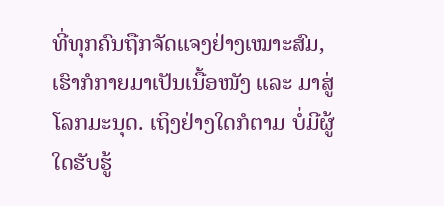ທີ່ທຸກຄົນຖືກຈັດແຈງຢ່າງເໝາະສົມ, ເຮົາກໍກາຍມາເປັນເນື້ອໜັງ ແລະ ມາສູ່ໂລກມະນຸດ. ເຖິງຢ່າງໃດກໍຕາມ ບໍ່ມີຜູ້ໃດຮັບຮູ້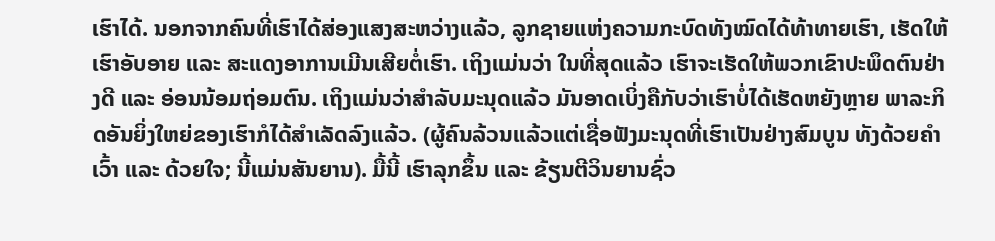ເຮົາໄດ້. ນອກຈາກຄົນທີ່ເຮົາໄດ້ສ່ອງແສງສະຫວ່າງແລ້ວ, ລູກຊາຍແຫ່ງຄວາມກະບົດທັງໝົດໄດ້ທ້າທາຍເຮົາ, ເຮັດໃຫ້ເຮົາອັບອາຍ ແລະ ສະແດງອາການເມີນເສີຍຕໍ່ເຮົາ. ເຖິງແມ່ນວ່າ ໃນທີ່ສຸດແລ້ວ ເຮົາຈະເຮັດໃຫ້ພວກເຂົາປະພຶດຕົນຢ່າງດີ ແລະ ອ່ອນນ້ອມຖ່ອມຕົນ. ເຖິງແມ່ນວ່າສຳລັບມະນຸດແລ້ວ ມັນອາດເບິ່ງຄືກັບວ່າເຮົາບໍ່ໄດ້ເຮັດຫຍັງຫຼາຍ ພາລະກິດອັນຍິ່ງໃຫຍ່ຂອງເຮົາກໍໄດ້ສຳເລັດລົງແລ້ວ. (ຜູ້ຄົນລ້ວນແລ້ວແຕ່ເຊື່ອຟັງມະນຸດທີ່ເຮົາເປັນຢ່າງສົມບູນ ທັງດ້ວຍຄຳເວົ້າ ແລະ ດ້ວຍໃຈ; ນີ້ແມ່ນສັນຍານ). ມື້ນີ້ ເຮົາລຸກຂຶ້ນ ແລະ ຂ້ຽນຕີວິນຍານຊົ່ວ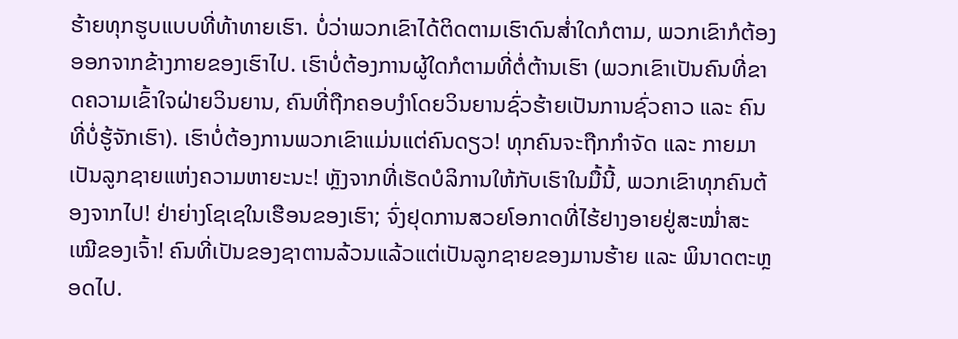ຮ້າຍທຸກຮູບແບບທີ່ທ້າທາຍເຮົາ. ບໍ່ວ່າພວກເຂົາໄດ້ຕິດຕາມເຮົາດົນສໍ່າໃດກໍຕາມ, ພວກເຂົາກໍຕ້ອງອອກຈາກຂ້າງກາຍຂອງເຮົາໄປ. ເຮົາບໍ່ຕ້ອງການຜູ້ໃດກໍຕາມທີ່ຕໍ່ຕ້ານເຮົາ (ພວກເຂົາເປັນຄົນທີ່ຂາດຄວາມເຂົ້າໃຈຝ່າຍວິນຍານ, ຄົນທີ່ຖືກຄອບງຳໂດຍວິນຍານຊົ່ວຮ້າຍເປັນການຊົ່ວຄາວ ແລະ ຄົນທີ່ບໍ່ຮູ້ຈັກເຮົາ). ເຮົາບໍ່ຕ້ອງການພວກເຂົາແມ່ນແຕ່ຄົນດຽວ! ທຸກຄົນຈະຖືກກຳຈັດ ແລະ ກາຍມາເປັນລູກຊາຍແຫ່ງຄວາມຫາຍະນະ! ຫຼັງຈາກທີ່ເຮັດບໍລິການໃຫ້ກັບເຮົາໃນມື້ນີ້, ພວກເຂົາທຸກຄົນຕ້ອງຈາກໄປ! ຢ່າຍ່າງໂຊເຊໃນເຮືອນຂອງເຮົາ; ຈົ່ງຢຸດການສວຍໂອກາດທີ່ໄຮ້ຢາງອາຍຢູ່ສະໝໍ່າສະເໝີຂອງເຈົ້າ! ຄົນທີ່ເປັນຂອງຊາຕານລ້ວນແລ້ວແຕ່ເປັນລູກຊາຍຂອງມານຮ້າຍ ແລະ ພິນາດຕະຫຼອດໄປ.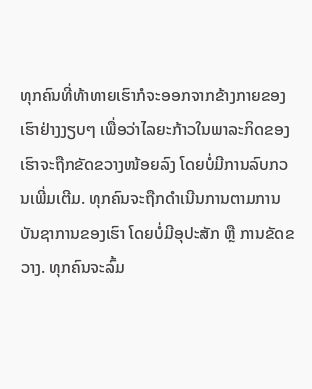ທຸກຄົນທີ່ທ້າທາຍເຮົາກໍຈະອອກຈາກຂ້າງກາຍຂອງເຮົາຢ່າງງຽບໆ ເພື່ອວ່າໄລຍະກ້າວໃນພາລະກິດຂອງເຮົາຈະຖືກຂັດຂວາງໜ້ອຍລົງ ໂດຍບໍ່ມີການລົບກວນເພີ່ມເຕີມ. ທຸກຄົນຈະຖືກດຳເນີນການຕາມການບັນຊາການຂອງເຮົາ ໂດຍບໍ່ມີອຸປະສັກ ຫຼື ການຂັດຂວາງ. ທຸກຄົນຈະລົ້ມ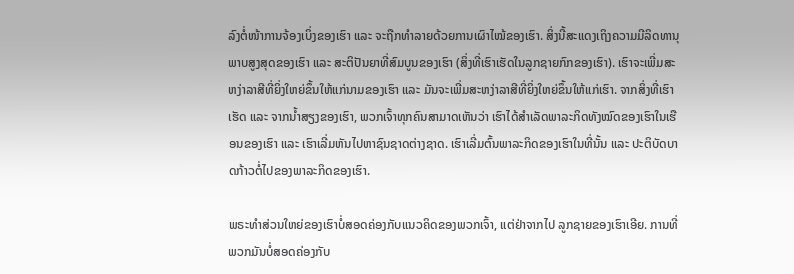ລົງຕໍ່ໜ້າການຈ້ອງເບິ່ງຂອງເຮົາ ແລະ ຈະຖືກທຳລາຍດ້ວຍການເຜົາໄໝ້ຂອງເຮົາ. ສິ່ງນີ້ສະແດງເຖິງຄວາມມີລິດທານຸພາບສູງສຸດຂອງເຮົາ ແລະ ສະຕິປັນຍາທີ່ສົມບູນຂອງເຮົາ (ສິ່ງທີ່ເຮົາເຮັດໃນລູກຊາຍກົກຂອງເຮົາ). ເຮົາຈະເພີ່ມສະຫງ່າລາສີທີ່ຍິ່ງໃຫຍ່ຂຶ້ນໃຫ້ແກ່ນາມຂອງເຮົາ ແລະ ມັນຈະເພີ່ມສະຫງ່າລາສີທີ່ຍິ່ງໃຫຍ່ຂຶ້ນໃຫ້ແກ່ເຮົາ. ຈາກສິ່ງທີ່ເຮົາເຮັດ ແລະ ຈາກນໍ້າສຽງຂອງເຮົາ, ພວກເຈົ້າທຸກຄົນສາມາດເຫັນວ່າ ເຮົາໄດ້ສຳເລັດພາລະກິດທັງໝົດຂອງເຮົາໃນເຮືອນຂອງເຮົາ ແລະ ເຮົາເລີ່ມຫັນໄປຫາຊົນຊາດຕ່າງຊາດ. ເຮົາເລີ່ມຕົ້ນພາລະກິດຂອງເຮົາໃນທີ່ນັ້ນ ແລະ ປະຕິບັດບາດກ້າວຕໍ່ໄປຂອງພາລະກິດຂອງເຮົາ.

ພຣະທຳສ່ວນໃຫຍ່ຂອງເຮົາບໍ່ສອດຄ່ອງກັບແນວຄິດຂອງພວກເຈົ້າ, ແຕ່ຢ່າຈາກໄປ ລູກຊາຍຂອງເຮົາເອີຍ. ການທີ່ພວກມັນບໍ່ສອດຄ່ອງກັບ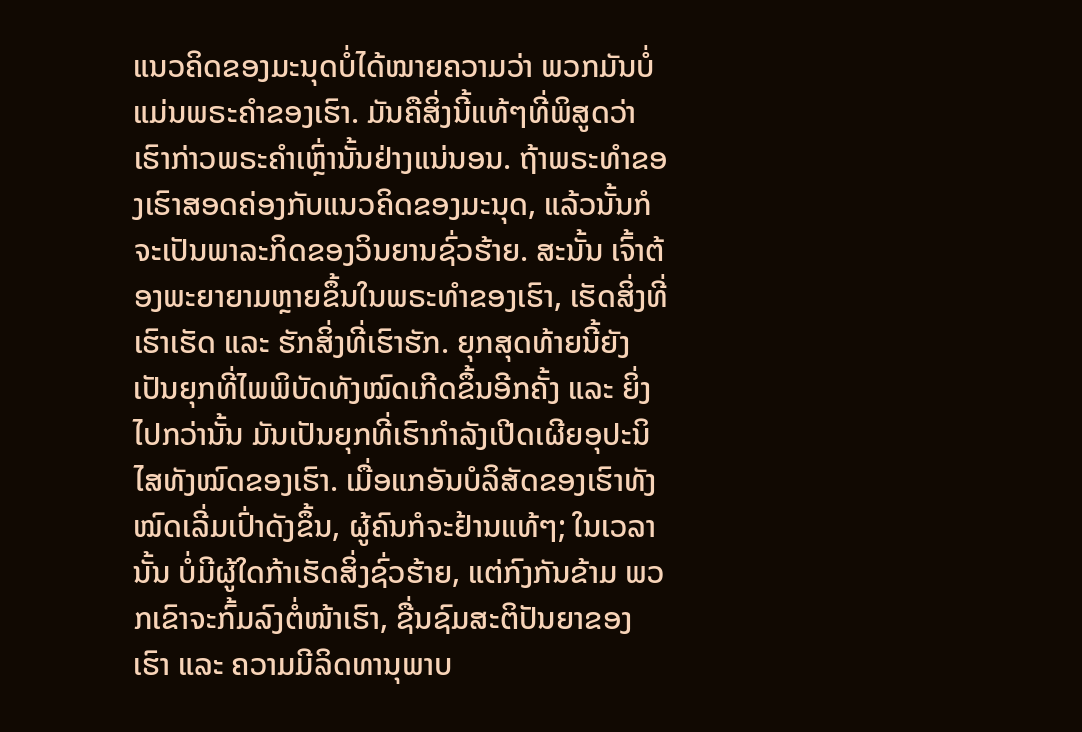ແນວຄິດຂອງມະນຸດບໍ່ໄດ້ໝາຍຄວາມວ່າ ພວກມັນບໍ່ແມ່ນພຣະຄຳຂອງເຮົາ. ມັນຄືສິ່ງນີ້ແທ້ໆທີ່ພິສູດວ່າ ເຮົາກ່າວພຣະຄຳເຫຼົ່ານັ້ນຢ່າງແນ່ນອນ. ຖ້າພຣະທຳຂອງເຮົາສອດຄ່ອງກັບແນວຄິດຂອງມະນຸດ, ແລ້ວນັ້ນກໍຈະເປັນພາລະກິດຂອງວິນຍານຊົ່ວຮ້າຍ. ສະນັ້ນ ເຈົ້າຕ້ອງພະຍາຍາມຫຼາຍຂຶ້ນໃນພຣະທຳຂອງເຮົາ, ເຮັດສິ່ງທີ່ເຮົາເຮັດ ແລະ ຮັກສິ່ງທີ່ເຮົາຮັກ. ຍຸກສຸດທ້າຍນີ້ຍັງເປັນຍຸກທີ່ໄພພິບັດທັງໝົດເກີດຂຶ້ນອີກຄັ້ງ ແລະ ຍິ່ງໄປກວ່ານັ້ນ ມັນເປັນຍຸກທີ່ເຮົາກຳລັງເປີດເຜີຍອຸປະນິໄສທັງໝົດຂອງເຮົາ. ເມື່ອແກອັນບໍລິສັດຂອງເຮົາທັງໝົດເລີ່ມເປົ່າດັງຂຶ້ນ, ຜູ້ຄົນກໍຈະຢ້ານແທ້ໆ; ໃນເວລານັ້ນ ບໍ່ມີຜູ້ໃດກ້າເຮັດສິ່ງຊົ່ວຮ້າຍ, ແຕ່ກົງກັນຂ້າມ ພວກເຂົາຈະກົ້ມລົງຕໍ່ໜ້າເຮົາ, ຊື່ນຊົມສະຕິປັນຍາຂອງເຮົາ ແລະ ຄວາມມີລິດທານຸພາບ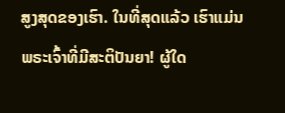ສູງສຸດຂອງເຮົາ. ໃນທີ່ສຸດແລ້ວ ເຮົາແມ່ນພຣະເຈົ້າທີ່ມີສະຕິປັນຍາ! ຜູ້ໃດ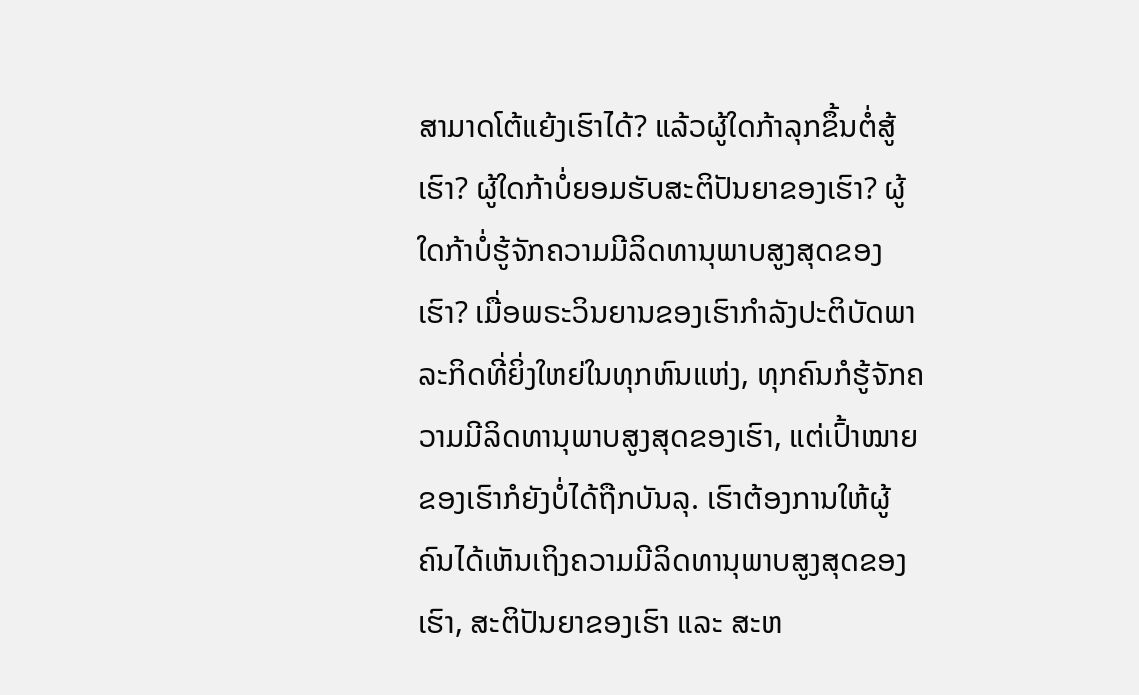ສາມາດໂຕ້ແຍ້ງເຮົາໄດ້? ແລ້ວຜູ້ໃດກ້າລຸກຂຶ້ນຕໍ່ສູ້ເຮົາ? ຜູ້ໃດກ້າບໍ່ຍອມຮັບສະຕິປັນຍາຂອງເຮົາ? ຜູ້ໃດກ້າບໍ່ຮູ້ຈັກຄວາມມີລິດທານຸພາບສູງສຸດຂອງເຮົາ? ເມື່ອພຣະວິນຍານຂອງເຮົາກຳລັງປະຕິບັດພາລະກິດທີ່ຍິ່ງໃຫຍ່ໃນທຸກຫົນແຫ່ງ, ທຸກຄົນກໍຮູ້ຈັກຄວາມມີລິດທານຸພາບສູງສຸດຂອງເຮົາ, ແຕ່ເປົ້າໝາຍຂອງເຮົາກໍຍັງບໍ່ໄດ້ຖືກບັນລຸ. ເຮົາຕ້ອງການໃຫ້ຜູ້ຄົນໄດ້ເຫັນເຖິງຄວາມມີລິດທານຸພາບສູງສຸດຂອງເຮົາ, ສະຕິປັນຍາຂອງເຮົາ ແລະ ສະຫ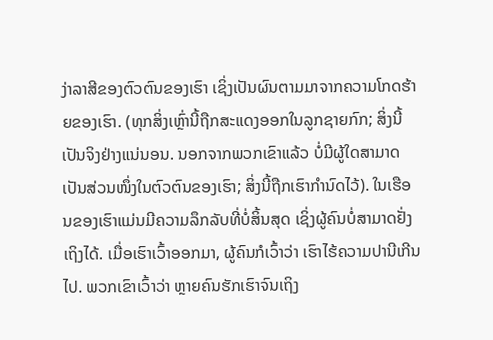ງ່າລາສີຂອງຕົວຕົນຂອງເຮົາ ເຊິ່ງເປັນຜົນຕາມມາຈາກຄວາມໂກດຮ້າຍຂອງເຮົາ. (ທຸກສິ່ງເຫຼົ່ານີ້ຖືກສະແດງອອກໃນລູກຊາຍກົກ; ສິ່ງນີ້ເປັນຈິງຢ່າງແນ່ນອນ. ນອກຈາກພວກເຂົາແລ້ວ ບໍ່ມີຜູ້ໃດສາມາດເປັນສ່ວນໜຶ່ງໃນຕົວຕົນຂອງເຮົາ; ສິ່ງນີ້ຖືກເຮົາກຳນົດໄວ້). ໃນເຮືອນຂອງເຮົາແມ່ນມີຄວາມລຶກລັບທີ່ບໍ່ສິ້ນສຸດ ເຊິ່ງຜູ້ຄົນບໍ່ສາມາດຢັ່ງເຖິງໄດ້. ເມື່ອເຮົາເວົ້າອອກມາ, ຜູ້ຄົນກໍເວົ້າວ່າ ເຮົາໄຮ້ຄວາມປານີເກີນໄປ. ພວກເຂົາເວົ້າວ່າ ຫຼາຍຄົນຮັກເຮົາຈົນເຖິງ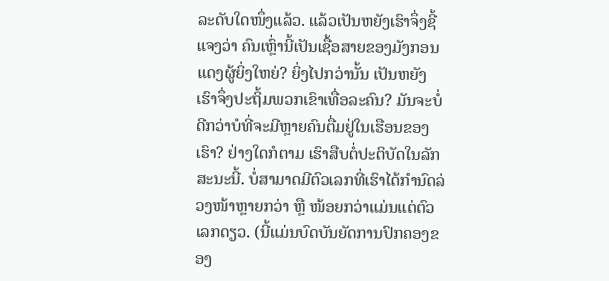ລະດັບໃດໜຶ່ງແລ້ວ. ແລ້ວເປັນຫຍັງເຮົາຈຶ່ງຊີ້ແຈງວ່າ ຄົນເຫຼົ່ານີ້ເປັນເຊື້ອສາຍຂອງມັງກອນແດງຜູ້ຍິ່ງໃຫຍ່? ຍິ່ງໄປກວ່ານັ້ນ ເປັນຫຍັງເຮົາຈຶ່ງປະຖິ້ມພວກເຂົາເທື່ອລະຄົນ? ມັນຈະບໍ່ດີກວ່າບໍທີ່ຈະມີຫຼາຍຄົນຕື່ມຢູ່ໃນເຮືອນຂອງເຮົາ? ຢ່າງໃດກໍຕາມ ເຮົາສືບຕໍ່ປະຕິບັດໃນລັກສະນະນີ້. ບໍ່ສາມາດມີຕົວເລກທີ່ເຮົາໄດ້ກຳນົດລ່ວງໜ້າຫຼາຍກວ່າ ຫຼື ໜ້ອຍກວ່າແມ່ນແຕ່ຕົວເລກດຽວ. (ນີ້ແມ່ນບົດບັນຍັດການປົກຄອງຂອງ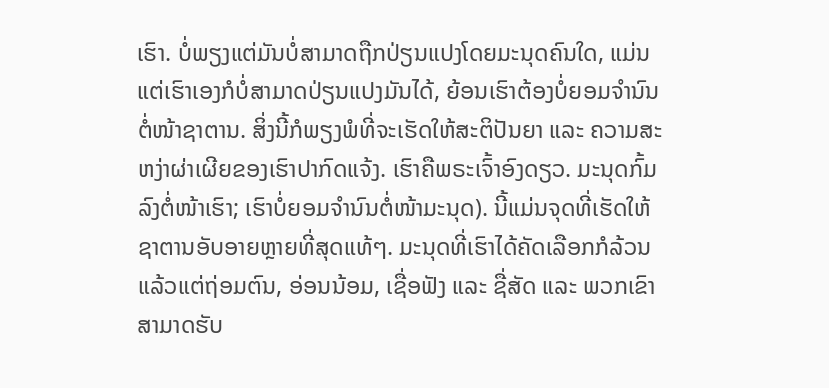ເຮົາ. ບໍ່ພຽງແຕ່ມັນບໍ່ສາມາດຖືກປ່ຽນແປງໂດຍມະນຸດຄົນໃດ, ແມ່ນແຕ່ເຮົາເອງກໍບໍ່ສາມາດປ່ຽນແປງມັນໄດ້, ຍ້ອນເຮົາຕ້ອງບໍ່ຍອມຈຳນົນຕໍ່ໜ້າຊາຕານ. ສິ່ງນີ້ກໍພຽງພໍທີ່ຈະເຮັດໃຫ້ສະຕິປັນຍາ ແລະ ຄວາມສະຫງ່າຜ່າເຜີຍຂອງເຮົາປາກົດແຈ້ງ. ເຮົາຄືພຣະເຈົ້າອົງດຽວ. ມະນຸດກົ້ມລົງຕໍ່ໜ້າເຮົາ; ເຮົາບໍ່ຍອມຈຳນົນຕໍ່ໜ້າມະນຸດ). ນີ້ແມ່ນຈຸດທີ່ເຮັດໃຫ້ຊາຕານອັບອາຍຫຼາຍທີ່ສຸດແທ້ໆ. ມະນຸດທີ່ເຮົາໄດ້ຄັດເລືອກກໍລ້ວນແລ້ວແຕ່ຖ່ອມຕົນ, ອ່ອນນ້ອມ, ເຊື່ອຟັງ ແລະ ຊື່ສັດ ແລະ ພວກເຂົາສາມາດຮັບ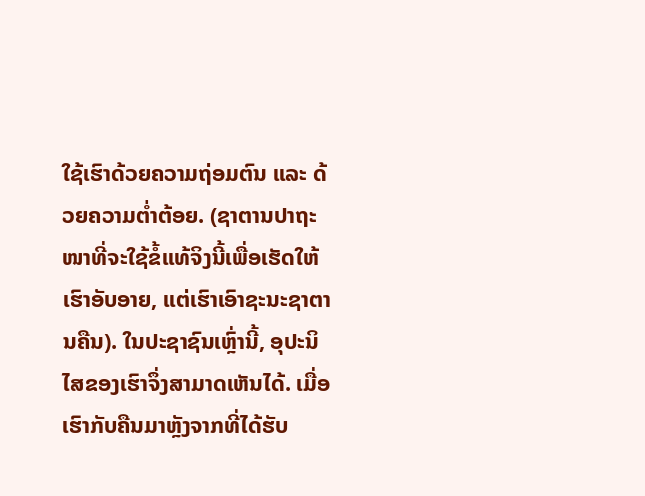ໃຊ້ເຮົາດ້ວຍຄວາມຖ່ອມຕົນ ແລະ ດ້ວຍຄວາມຕໍ່າຕ້ອຍ. (ຊາຕານປາຖະໜາທີ່ຈະໃຊ້ຂໍ້ແທ້ຈິງນີ້ເພື່ອເຮັດໃຫ້ເຮົາອັບອາຍ, ແຕ່ເຮົາເອົາຊະນະຊາຕານຄືນ). ໃນປະຊາຊົນເຫຼົ່ານີ້, ອຸປະນິໄສຂອງເຮົາຈຶ່ງສາມາດເຫັນໄດ້. ເມື່ອເຮົາກັບຄືນມາຫຼັງຈາກທີ່ໄດ້ຮັບ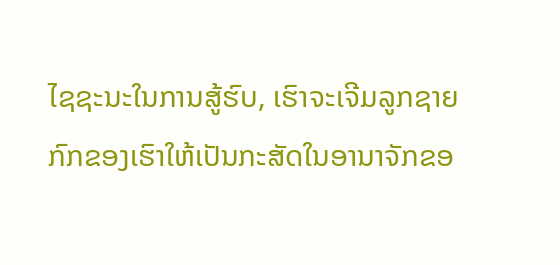ໄຊຊະນະໃນການສູ້ຮົບ, ເຮົາຈະເຈີມລູກຊາຍກົກຂອງເຮົາໃຫ້ເປັນກະສັດໃນອານາຈັກຂອ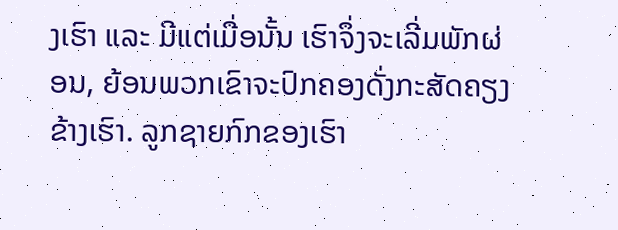ງເຮົາ ແລະ ມີແຕ່ເມື່ອນັ້ນ ເຮົາຈຶ່ງຈະເລີ່ມພັກຜ່ອນ, ຍ້ອນພວກເຂົາຈະປົກຄອງດັ່ງກະສັດຄຽງຂ້າງເຮົາ. ລູກຊາຍກົກຂອງເຮົາ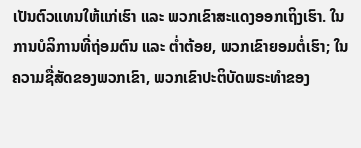ເປັນຕົວແທນໃຫ້ແກ່ເຮົາ ແລະ ພວກເຂົາສະແດງອອກເຖິງເຮົາ. ໃນການບໍລິການທີ່ຖ່ອມຕົນ ແລະ ຕໍ່າຕ້ອຍ, ພວກເຂົາຍອມຕໍ່ເຮົາ; ໃນຄວາມຊື່ສັດຂອງພວກເຂົາ, ພວກເຂົາປະຕິບັດພຣະທຳຂອງ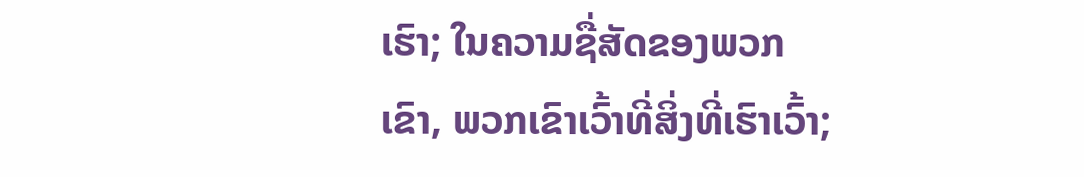ເຮົາ; ໃນຄວາມຊື່ສັດຂອງພວກເຂົາ, ພວກເຂົາເວົ້າທີ່ສິ່ງທີ່ເຮົາເວົ້າ;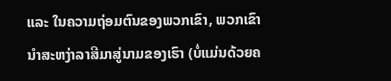ແລະ ໃນຄວາມຖ່ອມຕົນຂອງພວກເຂົາ, ພວກເຂົານໍາສະຫງ່າລາສີມາສູ່ນາມຂອງເຮົາ (ບໍ່ແມ່ນດ້ວຍຄ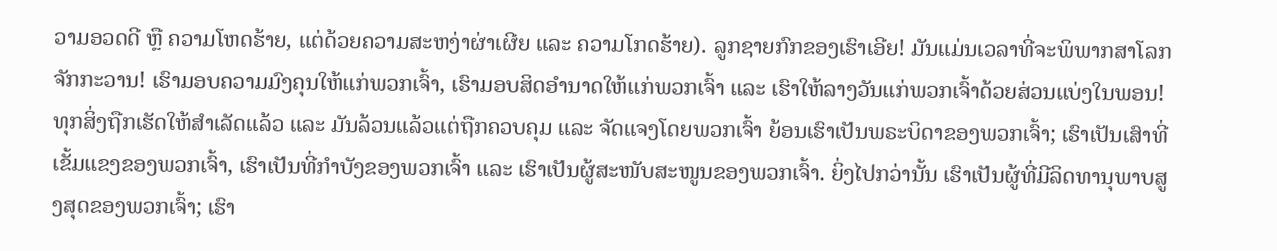ວາມອວດດີ ຫຼື ຄວາມໂຫດຮ້າຍ, ແຕ່ດ້ວຍຄວາມສະຫງ່າຜ່າເຜີຍ ແລະ ຄວາມໂກດຮ້າຍ). ລູກຊາຍກົກຂອງເຮົາເອີຍ! ມັນແມ່ນເວລາທີ່ຈະພິພາກສາໂລກຈັກກະວານ! ເຮົາມອບຄວາມມົງຄຸນໃຫ້ແກ່ພວກເຈົ້າ, ເຮົາມອບສິດອຳນາດໃຫ້ແກ່ພວກເຈົ້າ ແລະ ເຮົາໃຫ້ລາງວັນແກ່ພວກເຈົ້າດ້ວຍສ່ວນແບ່ງໃນພອນ! ທຸກສິ່ງຖືກເຮັດໃຫ້ສຳເລັດແລ້ວ ແລະ ມັນລ້ວນແລ້ວແຕ່ຖືກຄວບຄຸມ ແລະ ຈັດແຈງໂດຍພວກເຈົ້າ ຍ້ອນເຮົາເປັນພຣະບິດາຂອງພວກເຈົ້າ; ເຮົາເປັນເສົາທີ່ເຂັ້ມແຂງຂອງພວກເຈົ້າ, ເຮົາເປັນທີ່ກຳບັງຂອງພວກເຈົ້າ ແລະ ເຮົາເປັນຜູ້ສະໜັບສະໜູນຂອງພວກເຈົ້າ. ຍິ່ງໄປກວ່ານັ້ນ ເຮົາເປັນຜູ້ທີ່ມີລິດທານຸພາບສູງສຸດຂອງພວກເຈົ້າ; ເຮົາ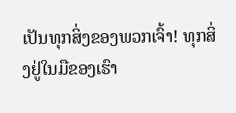ເປັນທຸກສິ່ງຂອງພວກເຈົ້າ! ທຸກສິ່ງຢູ່ໃນມືຂອງເຮົາ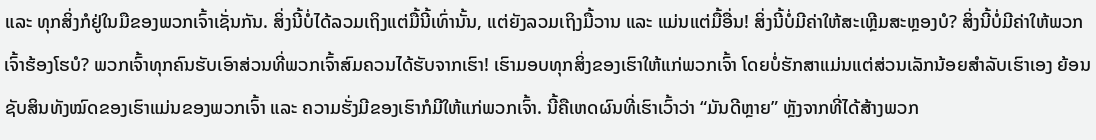ແລະ ທຸກສິ່ງກໍຢູ່ໃນມືຂອງພວກເຈົ້າເຊັ່ນກັນ. ສິ່ງນີ້ບໍ່ໄດ້ລວມເຖິງແຕ່ມື້ນີ້ເທົ່ານັ້ນ, ແຕ່ຍັງລວມເຖິງມື້ວານ ແລະ ແມ່ນແຕ່ມື້ອື່ນ! ສິ່ງນີ້ບໍ່ມີຄ່າໃຫ້ສະເຫຼີມສະຫຼອງບໍ? ສິ່ງນີ້ບໍ່ມີຄ່າໃຫ້ພວກເຈົ້າຮ້ອງໂຮບໍ? ພວກເຈົ້າທຸກຄົນຮັບເອົາສ່ວນທີ່ພວກເຈົ້າສົມຄວນໄດ້ຮັບຈາກເຮົາ! ເຮົາມອບທຸກສິ່ງຂອງເຮົາໃຫ້ແກ່ພວກເຈົ້າ ໂດຍບໍ່ຮັກສາແມ່ນແຕ່ສ່ວນເລັກນ້ອຍສຳລັບເຮົາເອງ ຍ້ອນຊັບສິນທັງໝົດຂອງເຮົາແມ່ນຂອງພວກເຈົ້າ ແລະ ຄວາມຮັ່ງມີຂອງເຮົາກໍມີໃຫ້ແກ່ພວກເຈົ້າ. ນີ້ຄືເຫດຜົນທີ່ເຮົາເວົ້າວ່າ “ມັນດີຫຼາຍ” ຫຼັງຈາກທີ່ໄດ້ສ້າງພວກ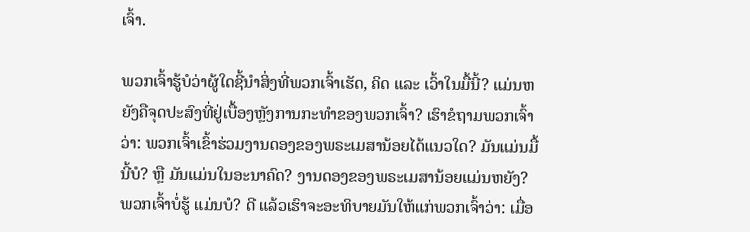ເຈົ້າ.

ພວກເຈົ້າຮູ້ບໍວ່າຜູ້ໃດຊີ້ນໍາສິ່ງທີ່ພວກເຈົ້າເຮັດ, ຄິດ ແລະ ເວົ້າໃນມື້ນີ້? ແມ່ນຫຍັງຄືຈຸດປະສົງທີ່ຢູ່ເບື້ອງຫຼັງການກະທຳຂອງພວກເຈົ້າ? ເຮົາຂໍຖາມພວກເຈົ້າວ່າ: ພວກເຈົ້າເຂົ້າຮ່ວມງານດອງຂອງພຣະເມສານ້ອຍໄດ້ແນວໃດ? ມັນແມ່ນມື້ນີ້ບໍ? ຫຼື ມັນແມ່ນໃນອະນາຄົດ? ງານດອງຂອງພຣະເມສານ້ອຍແມ່ນຫຍັງ? ພວກເຈົ້າບໍ່ຮູ້ ແມ່ນບໍ? ດີ ແລ້ວເຮົາຈະອະທິບາຍມັນໃຫ້ແກ່ພວກເຈົ້າວ່າ: ເມື່ອ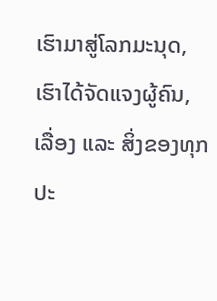ເຮົາມາສູ່ໂລກມະນຸດ, ເຮົາໄດ້ຈັດແຈງຜູ້ຄົນ, ເລື່ອງ ແລະ ສິ່ງຂອງທຸກປະ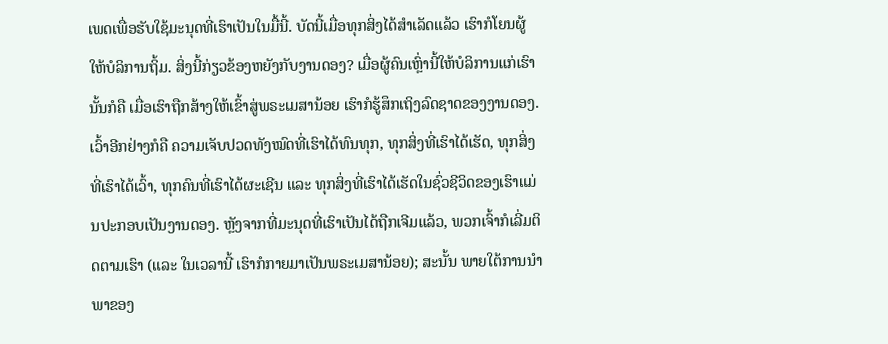ເພດເພື່ອຮັບໃຊ້ມະນຸດທີ່ເຮົາເປັນໃນມື້ນີ້. ບັດນີ້ເມື່ອທຸກສິ່ງໄດ້ສຳເລັດແລ້ວ ເຮົາກໍໂຍນຜູ້ໃຫ້ບໍລິການຖິ້ມ. ສິ່ງນີ້ກ່ຽວຂ້ອງຫຍັງກັບງານດອງ? ເມື່ອຜູ້ຄົນເຫຼົ່ານີ້ໃຫ້ບໍລິການແກ່ເຮົາ ນັ້ນກໍຄື ເມື່ອເຮົາຖືກສ້າງໃຫ້ເຂົ້າສູ່ພຣະເມສານ້ອຍ ເຮົາກໍຮູ້ສຶກເຖິງລົດຊາດຂອງງານດອງ. ເວົ້າອີກຢ່າງກໍຄື ຄວາມເຈັບປວດທັງໝົດທີ່ເຮົາໄດ້ທົນທຸກ, ທຸກສິ່ງທີ່ເຮົາໄດ້ເຮັດ, ທຸກສິ່ງທີ່ເຮົາໄດ້ເວົ້າ, ທຸກຄົນທີ່ເຮົາໄດ້ຜະເຊີນ ແລະ ທຸກສິ່ງທີ່ເຮົາໄດ້ເຮັດໃນຊົ່ວຊີວິດຂອງເຮົາແມ່ນປະກອບເປັນງານດອງ. ຫຼັງຈາກທີ່ມະນຸດທີ່ເຮົາເປັນໄດ້ຖືກເຈີມແລ້ວ, ພວກເຈົ້າກໍເລີ່ມຕິດຕາມເຮົາ (ແລະ ໃນເວລານີ້ ເຮົາກໍກາຍມາເປັນພຣະເມສານ້ອຍ); ສະນັ້ນ ພາຍໃຕ້ການນໍາພາຂອງ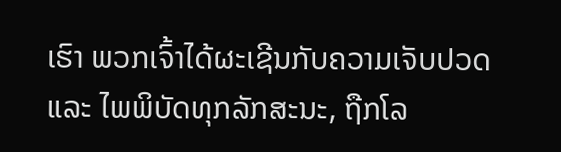ເຮົາ ພວກເຈົ້າໄດ້ຜະເຊີນກັບຄວາມເຈັບປວດ ແລະ ໄພພິບັດທຸກລັກສະນະ, ຖືກໂລ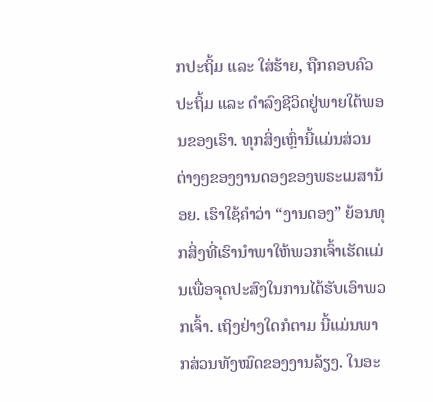ກປະຖິ້ມ ແລະ ໃສ່ຮ້າຍ, ຖືກຄອບຄົວປະຖິ້ມ ແລະ ດຳລົງຊີວິດຢູ່ພາຍໃຕ້ພອນຂອງເຮົາ. ທຸກສິ່ງເຫຼົ່ານີ້ແມ່ນສ່ວນຕ່າງໆຂອງງານດອງຂອງພຣະເມສານ້ອຍ. ເຮົາໃຊ້ຄຳວ່າ “ງານດອງ” ຍ້ອນທຸກສິ່ງທີ່ເຮົານໍາພາໃຫ້ພວກເຈົ້າເຮັດແມ່ນເພື່ອຈຸດປະສົງໃນການໄດ້ຮັບເອົາພວກເຈົ້າ. ເຖິງຢ່າງໃດກໍຕາມ ນີ້ແມ່ນພາກສ່ວນທັງໝົດຂອງງານລ້ຽງ. ໃນອະ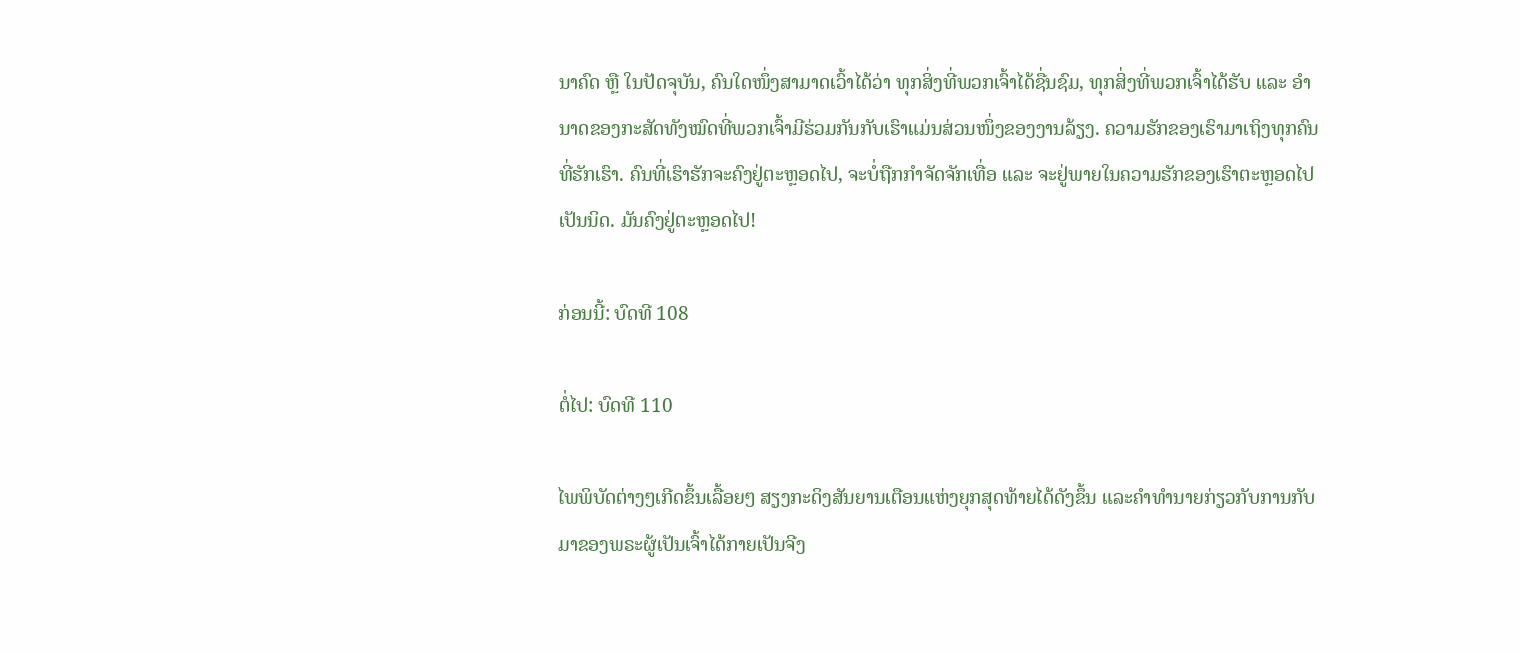ນາຄົດ ຫຼື ໃນປັດຈຸບັນ, ຄົນໃດໜຶ່ງສາມາດເວົ້າໄດ້ວ່າ ທຸກສິ່ງທີ່ພວກເຈົ້າໄດ້ຊື່ນຊົມ, ທຸກສິ່ງທີ່ພວກເຈົ້າໄດ້ຮັບ ແລະ ອຳນາດຂອງກະສັດທັງໝົດທີ່ພວກເຈົ້າມີຮ່ວມກັນກັບເຮົາແມ່ນສ່ວນໜຶ່ງຂອງງານລ້ຽງ. ຄວາມຮັກຂອງເຮົາມາເຖິງທຸກຄົນທີ່ຮັກເຮົາ. ຄົນທີ່ເຮົາຮັກຈະຄົງຢູ່ຕະຫຼອດໄປ, ຈະບໍ່ຖືກກຳຈັດຈັກເທື່ອ ແລະ ຈະຢູ່ພາຍໃນຄວາມຮັກຂອງເຮົາຕະຫຼອດໄປເປັນນິດ. ມັນຄົງຢູ່ຕະຫຼອດໄປ!

ກ່ອນນີ້: ບົດທີ 108

ຕໍ່ໄປ: ບົດທີ 110

ໄພພິບັດຕ່າງໆເກີດຂຶ້ນເລື້ອຍໆ ສຽງກະດິງສັນຍານເຕືອນແຫ່ງຍຸກສຸດທ້າຍໄດ້ດັງຂຶ້ນ ແລະຄໍາທໍານາຍກ່ຽວກັບການກັບມາຂອງພຣະຜູ້ເປັນເຈົ້າໄດ້ກາຍເປັນຈີງ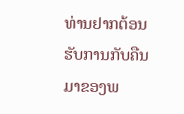ທ່ານຢາກຕ້ອນຮັບການກັບຄືນມາຂອງພ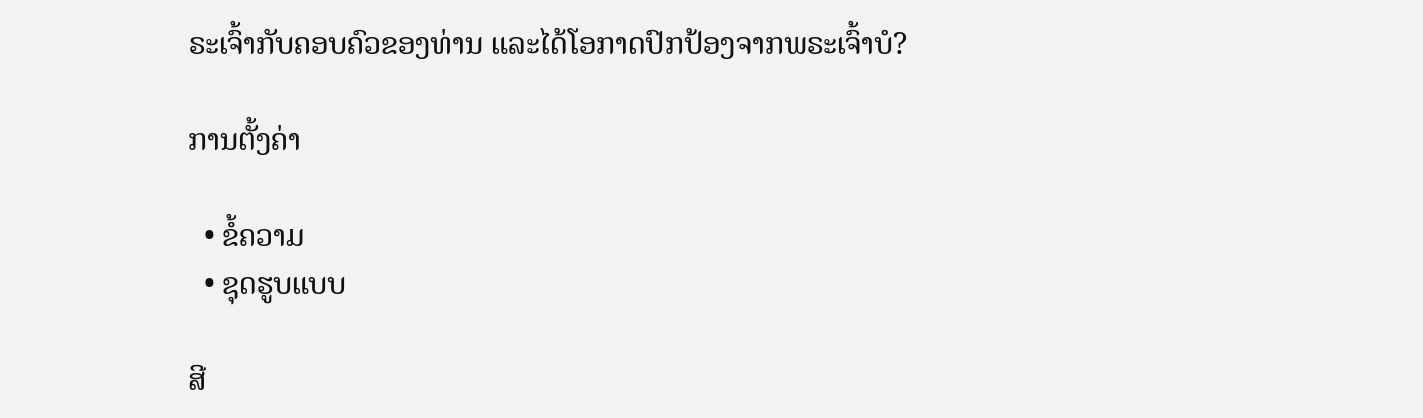ຣະເຈົ້າກັບຄອບຄົວຂອງທ່ານ ແລະໄດ້ໂອກາດປົກປ້ອງຈາກພຣະເຈົ້າບໍ?

ການຕັ້ງຄ່າ

  • ຂໍ້ຄວາມ
  • ຊຸດຮູບແບບ

ສີ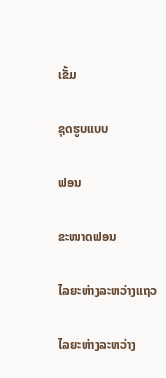ເຂັ້ມ

ຊຸດຮູບແບບ

ຟອນ

ຂະໜາດຟອນ

ໄລຍະຫ່າງລະຫວ່າງແຖວ

ໄລຍະຫ່າງລະຫວ່າງ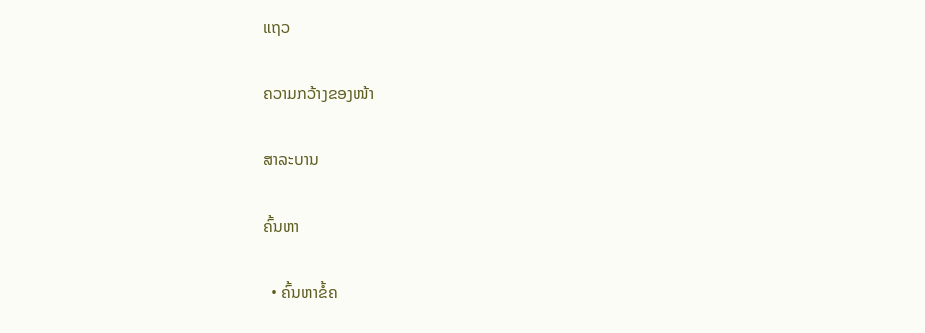ແຖວ

ຄວາມກວ້າງຂອງໜ້າ

ສາລະບານ

ຄົ້ນຫາ

  • ຄົ້ນຫາຂໍ້ຄ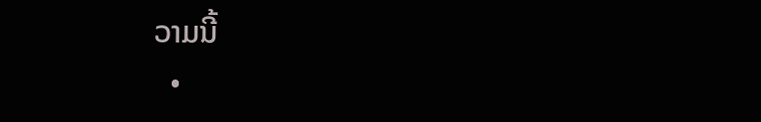ວາມນີ້
  •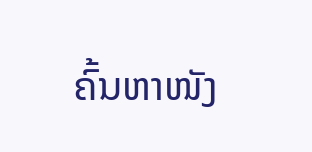ຄົ້ນຫາໜັງ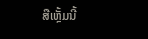ສືເຫຼັ້ມນີ້